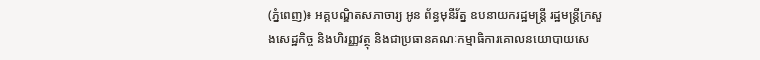(ភ្នំពេញ)៖ អគ្គបណ្ឌិតសភាចារ្យ អូន ព័ន្ធមុនីរ័ត្ន ឧបនាយករដ្ឋមន្រ្តី រដ្ឋមន្រ្តីក្រសួងសេដ្ឋកិច្ច និងហិរញ្ញវត្ថុ និងជាប្រធានគណៈកម្មាធិការគោលនយោបាយសេ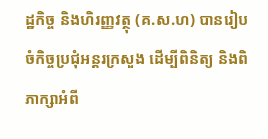ដ្ឋកិច្ច និងហិរញ្ញវត្ថុ (គ.ស.ហ) បានរៀបចំកិច្ចប្រជុំអន្តរក្រសួង ដើម្បីពិនិត្យ និងពិភាក្សាអំពី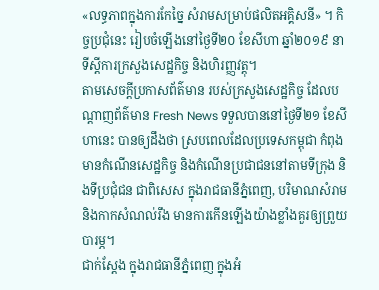«លទ្ធភាពក្នុងការកែច្នៃ សំរាមសម្រាប់ផលិតអគ្គិសនី» ។ កិច្ចប្រជុំនេះ រៀបចំឡើងនៅថ្ងៃទី២០ ខែសីហា ឆ្នាំ២០១៩ នាទីស្ដីការក្រសួងសេដ្ឋកិច្ច និងហិរញ្ញវត្ដុ។
តាមសេចក្ដីប្រកាសព័ត៌មាន របស់ក្រសួងសេដ្ឋកិច្ច ដែលបណ្ដាញព័ត៌មាន Fresh News ទទួលបាននៅថ្ងៃទី២១ ខែសីហានេះ បានឲ្យដឹងថា ស្របពេលដែលប្រទេសកម្ពុជា កំពុងមានកំណើនសេដ្ឋកិច្ច និងកំណើនប្រជាជននៅតាមទីក្រុង និងទីប្រជុំជន ជាពិសេស ក្នុងរាជធានីភ្នំពេញ, បរិមាណសំរាម និងកាកសំណល់រឹង មានការកើនឡើងយ៉ាងខ្លាំងគួរឲ្យព្រួយបារម្ភ។
ជាក់ស្តែង ក្នុងរាជធានីភ្នំពេញ ក្នុងអំ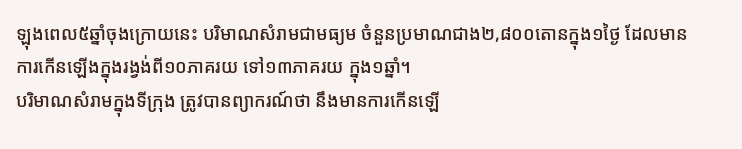ឡុងពេល៥ឆ្នាំចុងក្រោយនេះ បរិមាណសំរាមជាមធ្យម ចំនួនប្រមាណជាង២,៨០០តោនក្នុង១ថ្ងៃ ដែលមានការកើនឡើងក្នុងរង្វង់ពី១០ភាគរយ ទៅ១៣ភាគរយ ក្នុង១ឆ្នាំ។
បរិមាណសំរាមក្នុងទីក្រុង ត្រូវបានព្យាករណ៍ថា នឹងមានការកើនឡើ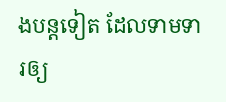ងបន្តទៀត ដែលទាមទារឲ្យ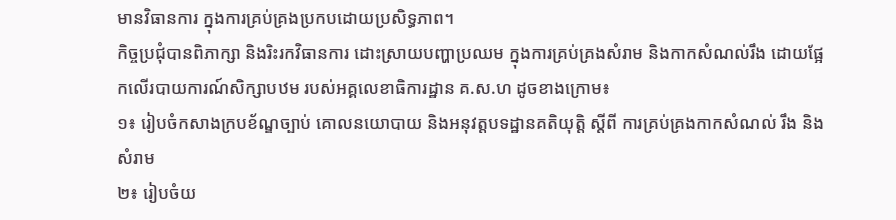មានវិធានការ ក្នុងការគ្រប់គ្រងប្រកបដោយប្រសិទ្ធភាព។
កិច្ចប្រជុំបានពិភាក្សា និងរិះរកវិធានការ ដោះស្រាយបញ្ហាប្រឈម ក្នុងការគ្រប់គ្រងសំរាម និងកាកសំណល់រឹង ដោយផ្អែកលើរបាយការណ៍សិក្សាបឋម របស់អគ្គលេខាធិការដ្ឋាន គ.ស.ហ ដូចខាងក្រោម៖
១៖ រៀបចំកសាងក្របខ័ណ្ឌច្បាប់ គោលនយោបាយ និងអនុវត្តបទដ្ឋានគតិយុត្តិ ស្តីពី ការគ្រប់គ្រងកាកសំណល់ រឹង និង សំរាម
២៖ រៀបចំយ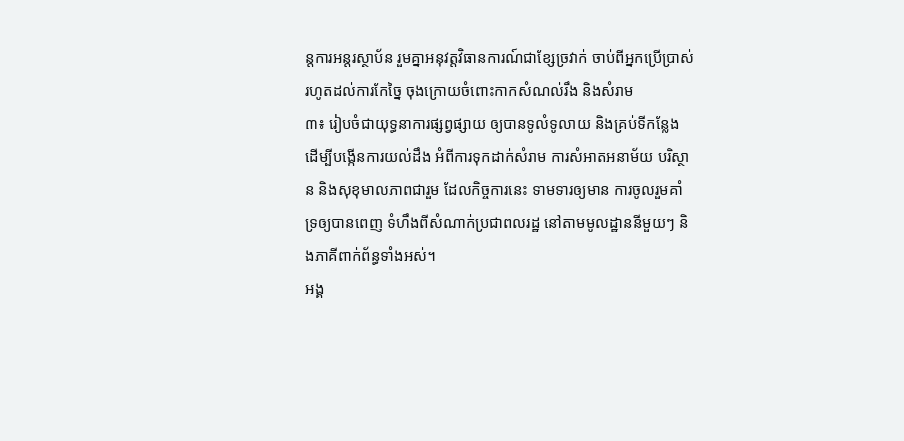ន្តការអន្តរស្ថាប័ន រួមគ្នាអនុវត្តវិធានការណ៍ជាខ្សែច្រវាក់ ចាប់ពីអ្នកប្រើប្រាស់ រហូតដល់ការកែច្នៃ ចុងក្រោយចំពោះកាកសំណល់រឹង និងសំរាម
៣៖ រៀបចំជាយុទ្ធនាការផ្សព្វផ្សាយ ឲ្យបានទូលំទូលាយ និងគ្រប់ទីកន្លែង ដើម្បីបង្កើនការយល់ដឹង អំពីការទុកដាក់សំរាម ការសំអាតអនាម័យ បរិស្ថាន និងសុខុមាលភាពជារួម ដែលកិច្ចការនេះ ទាមទារឲ្យមាន ការចូលរួមគាំទ្រឲ្យបានពេញ ទំហឹងពីសំណាក់ប្រជាពលរដ្ឋ នៅតាមមូលដ្ឋាននីមួយៗ និងភាគីពាក់ព័ន្ធទាំងអស់។
អង្គ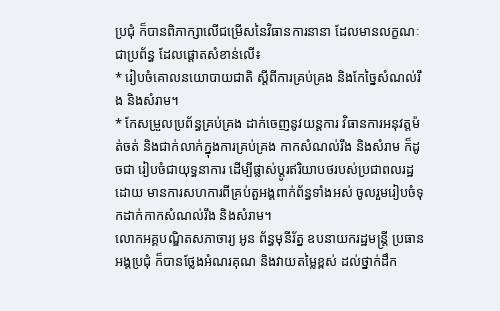ប្រជុំ ក៏បានពិភាក្សាលើជម្រើសនៃវិធានការនានា ដែលមានលក្ខណៈជាប្រព័ន្ធ ដែលផ្តោតសំខាន់លើ៖
* រៀបចំគោលនយោបាយជាតិ ស្តីពីការគ្រប់គ្រង និងកែច្នៃសំណល់រឹង និងសំរាម។
* កែសម្រួលប្រព័ន្ធគ្រប់គ្រង ដាក់ចេញនូវយន្តការ វិធានការអនុវត្តម៉ត់ចត់ និងជាក់លាក់ក្នុងការគ្រប់គ្រង កាកសំណល់រឹង និងសំរាម ក៏ដូចជា រៀបចំជាយុទ្ធនាការ ដើម្បីផ្លាស់ប្តូរឥរិយាបថរបស់ប្រជាពលរដ្ឋ ដោយ មានការសហការពីគ្រប់តួអង្គពាក់ព័ន្ធទាំងអស់ ចូលរួមរៀបចំទុកដាក់កាកសំណល់រឹង និងសំរាម។
លោកអគ្គបណ្ឌិតសភាចារ្យ អូន ព័ន្ធមុនីរ័ត្ន ឧបនាយករដ្ឋមន្រ្តី ប្រធានអង្គប្រជុំ ក៏បានថ្លែងអំណរគុណ និងវាយតម្លៃខ្ពស់ ដល់ថ្នាក់ដឹក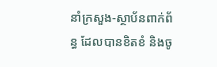នាំក្រសួង-ស្ថាប័នពាក់ព័ន្ធ ដែលបានខិតខំ និងចូ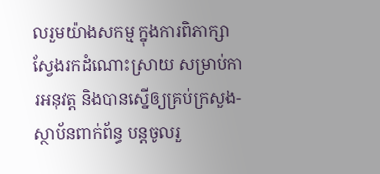លរួមយ៉ាងសកម្ម ក្នុងការពិភាក្សា ស្វែងរកដំណោះស្រាយ សម្រាប់ការអនុវត្ត និងបានស្នើឲ្យគ្រប់ក្រសួង-ស្ថាប័នពាក់ព័ន្ធ បន្តចូលរួ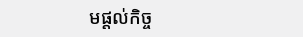មផ្តល់កិច្ច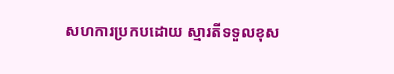សហការប្រកបដោយ ស្មារតីទទួលខុស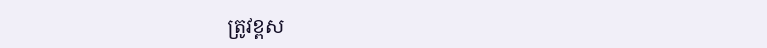ត្រូវខ្ពស